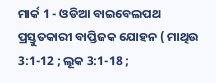ମାର୍କ 1 - ଓଡିଆ ବାଇବେଲପଥ ପ୍ରସ୍ତୁତକାରୀ ବାପ୍ତିଜକ ଯୋହନ ( ମାଥିଉ 3:1-12 ; ଲୂକ 3:1-18 ;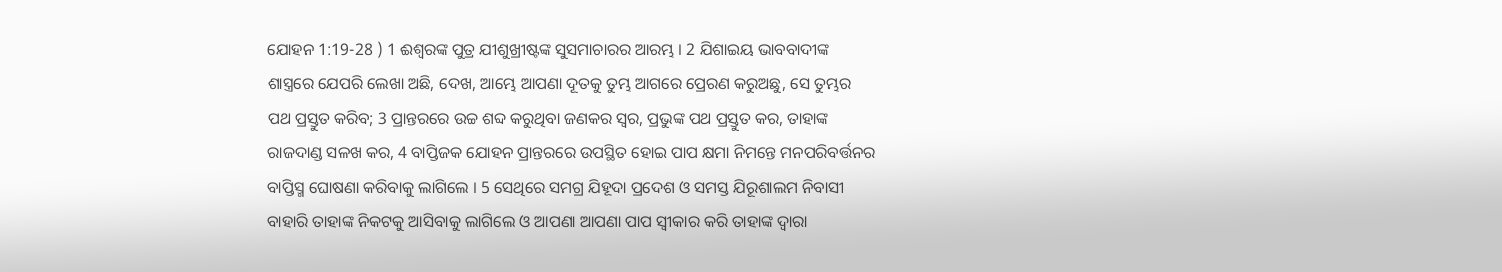ଯୋହନ 1:19-28 ) 1 ଈଶ୍ୱରଙ୍କ ପୁତ୍ର ଯୀଶୁଖ୍ରୀଷ୍ଟଙ୍କ ସୁସମାଚାରର ଆରମ୍ଭ । 2 ଯିଶାଇୟ ଭାବବାଦୀଙ୍କ ଶାସ୍ତ୍ରରେ ଯେପରି ଲେଖା ଅଛି, ଦେଖ, ଆମ୍ଭେ ଆପଣା ଦୂତକୁ ତୁମ୍ଭ ଆଗରେ ପ୍ରେରଣ କରୁଅଛୁ, ସେ ତୁମ୍ଭର ପଥ ପ୍ରସ୍ତୁତ କରିବ; 3 ପ୍ରାନ୍ତରରେ ଉଚ୍ଚ ଶବ୍ଦ କରୁଥିବା ଜଣକର ସ୍ୱର, ପ୍ରଭୁଙ୍କ ପଥ ପ୍ରସ୍ତୁତ କର, ତାହାଙ୍କ ରାଜଦାଣ୍ଡ ସଳଖ କର, 4 ବାପ୍ତିଜକ ଯୋହନ ପ୍ରାନ୍ତରରେ ଉପସ୍ଥିତ ହୋଇ ପାପ କ୍ଷମା ନିମନ୍ତେ ମନପରିବର୍ତ୍ତନର ବାପ୍ତିସ୍ମ ଘୋଷଣା କରିବାକୁ ଲାଗିଲେ । 5 ସେଥିରେ ସମଗ୍ର ଯିହୂଦା ପ୍ରଦେଶ ଓ ସମସ୍ତ ଯିରୂଶାଲମ ନିବାସୀ ବାହାରି ତାହାଙ୍କ ନିକଟକୁ ଆସିବାକୁ ଲାଗିଲେ ଓ ଆପଣା ଆପଣା ପାପ ସ୍ୱୀକାର କରି ତାହାଙ୍କ ଦ୍ୱାରା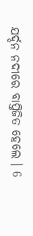ଯର୍ଦ୍ଦନ ନଦୀରେ ବାପ୍ତିଜିତ ହେଲେ । 6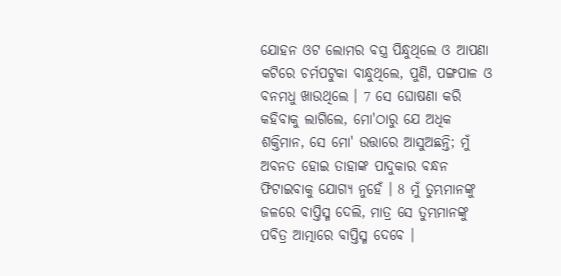ଯୋହନ ଓଟ ଲୋମର ବସ୍ତ୍ର ପିନ୍ଧୁଥିଲେ ଓ ଆପଣା କଟିରେ ଚର୍ମପଟୁକା ବାନ୍ଧୁଥିଲେ, ପୁଣି, ପଙ୍ଗପାଳ ଓ ବନମଧୁ ଖାଉଥିଲେ । 7 ସେ ଘୋଷଣା କରି କହିବାକୁ ଲାଗିଲେ, ମୋ'ଠାରୁ ଯେ ଅଧିକ ଶକ୍ତିମାନ, ସେ ମୋ' ଉତ୍ତାରେ ଆସୁଅଛନ୍ତି; ମୁଁ ଅବନତ ହୋଇ ତାହାଙ୍କ ପାଦୁକାର ବନ୍ଧନ ଫିଟାଇବାକୁ ଯୋଗ୍ୟ ନୁହେଁ । 8 ମୁଁ ତୁମ୍ଭମାନଙ୍କୁ ଜଳରେ ବାପ୍ତିସ୍ମ ଦେଲି, ମାତ୍ର ସେ ତୁମ୍ଭମାନଙ୍କୁ ପବିତ୍ର ଆତ୍ମାରେ ବାପ୍ତିସ୍ମ ଦେବେ ।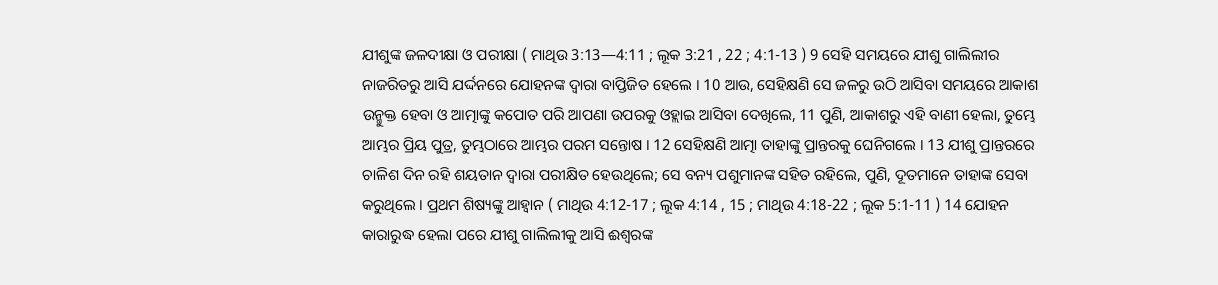ଯୀଶୁଙ୍କ ଜଳଦୀକ୍ଷା ଓ ପରୀକ୍ଷା ( ମାଥିଉ 3:13—4:11 ; ଲୂକ 3:21 , 22 ; 4:1-13 ) 9 ସେହି ସମୟରେ ଯୀଶୁ ଗାଲିଲୀର ନାଜରିତରୁ ଆସି ଯର୍ଦ୍ଦନରେ ଯୋହନଙ୍କ ଦ୍ୱାରା ବାପ୍ତିଜିତ ହେଲେ । 10 ଆଉ, ସେହିକ୍ଷଣି ସେ ଜଳରୁ ଉଠି ଆସିବା ସମୟରେ ଆକାଶ ଉନ୍ମୁକ୍ତ ହେବା ଓ ଆତ୍ମାଙ୍କୁ କପୋତ ପରି ଆପଣା ଉପରକୁ ଓହ୍ଲାଇ ଆସିବା ଦେଖିଲେ, 11 ପୁଣି, ଆକାଶରୁ ଏହି ବାଣୀ ହେଲା, ତୁମ୍ଭେ ଆମ୍ଭର ପ୍ରିୟ ପୁତ୍ର, ତୁମ୍ଭଠାରେ ଆମ୍ଭର ପରମ ସନ୍ତୋଷ । 12 ସେହିକ୍ଷଣି ଆତ୍ମା ତାହାଙ୍କୁ ପ୍ରାନ୍ତରକୁ ଘେନିଗଲେ । 13 ଯୀଶୁ ପ୍ରାନ୍ତରରେ ଚାଳିଶ ଦିନ ରହି ଶୟତାନ ଦ୍ୱାରା ପରୀକ୍ଷିତ ହେଉଥିଲେ; ସେ ବନ୍ୟ ପଶୁମାନଙ୍କ ସହିତ ରହିଲେ, ପୁଣି, ଦୂତମାନେ ତାହାଙ୍କ ସେବା କରୁଥିଲେ । ପ୍ରଥମ ଶିଷ୍ୟଙ୍କୁ ଆହ୍ୱାନ ( ମାଥିଉ 4:12-17 ; ଲୂକ 4:14 , 15 ; ମାଥିଉ 4:18-22 ; ଲୂକ 5:1-11 ) 14 ଯୋହନ କାରାରୁଦ୍ଧ ହେଲା ପରେ ଯୀଶୁ ଗାଲିଲୀକୁ ଆସି ଈଶ୍ୱରଙ୍କ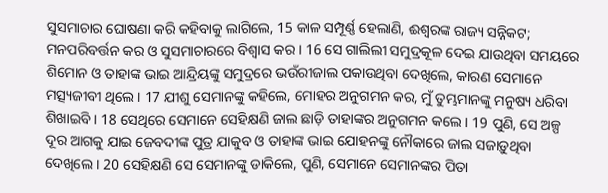ସୁସମାଚାର ଘୋଷଣା କରି କହିବାକୁ ଲାଗିଲେ, 15 କାଳ ସମ୍ପୂର୍ଣ୍ଣ ହେଲାଣି, ଈଶ୍ୱରଙ୍କ ରାଜ୍ୟ ସନ୍ନିକଟ; ମନପରିବର୍ତ୍ତନ କର ଓ ସୁସମାଚାରରେ ବିଶ୍ୱାସ କର । 16 ସେ ଗାଲିଲୀ ସମୁଦ୍ରକୂଳ ଦେଇ ଯାଉଥିବା ସମୟରେ ଶିମୋନ ଓ ତାହାଙ୍କ ଭାଇ ଆନ୍ଦ୍ରିୟଙ୍କୁ ସମୁଦ୍ରରେ ଭଉଁରୀଜାଲ ପକାଉଥିବା ଦେଖିଲେ, କାରଣ ସେମାନେ ମତ୍ସ୍ୟଜୀବୀ ଥିଲେ । 17 ଯୀଶୁ ସେମାନଙ୍କୁ କହିଲେ, ମୋହର ଅନୁଗମନ କର, ମୁଁ ତୁମ୍ଭମାନଙ୍କୁ ମନୁଷ୍ୟ ଧରିବା ଶିଖାଇବି । 18 ସେଥିରେ ସେମାନେ ସେହିକ୍ଷଣି ଜାଲ ଛାଡ଼ି ତାହାଙ୍କର ଅନୁଗମନ କଲେ । 19 ପୁଣି, ସେ ଅଳ୍ପ ଦୂର ଆଗକୁ ଯାଇ ଜେବଦୀଙ୍କ ପୁତ୍ର ଯାକୁବ ଓ ତାହାଙ୍କ ଭାଇ ଯୋହନଙ୍କୁ ନୌକାରେ ଜାଲ ସଜାଡ଼ୁଥିବା ଦେଖିଲେ । 20 ସେହିକ୍ଷଣି ସେ ସେମାନଙ୍କୁ ଡାକିଲେ, ପୁଣି, ସେମାନେ ସେମାନଙ୍କର ପିତା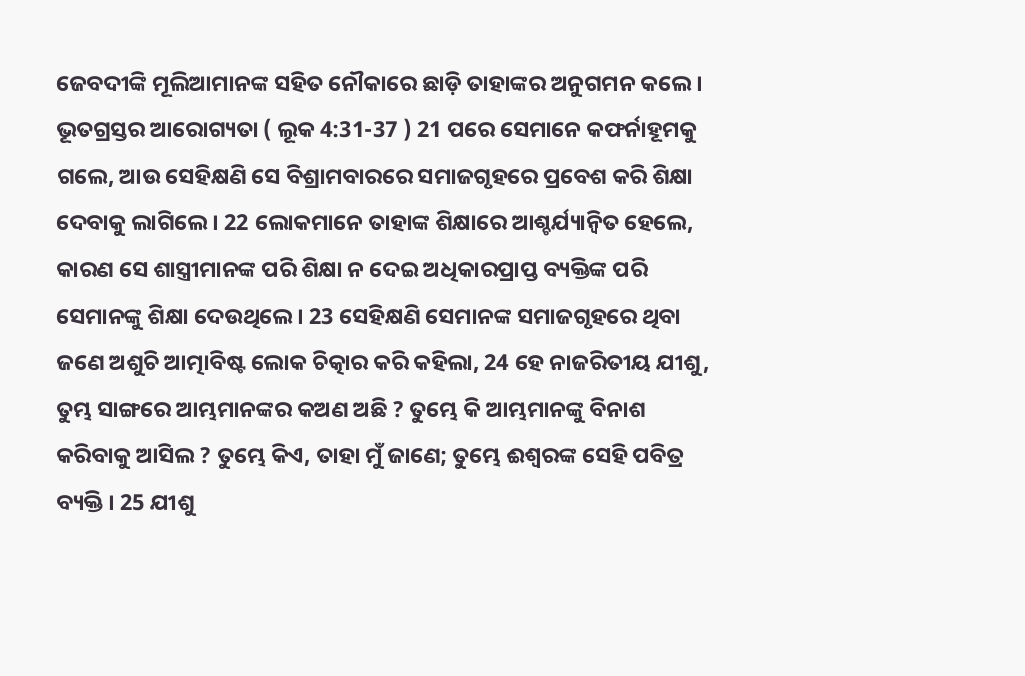ଜେବଦୀଙ୍କି ମୂଲିଆମାନଙ୍କ ସହିତ ନୌକାରେ ଛାଡ଼ି ତାହାଙ୍କର ଅନୁଗମନ କଲେ । ଭୂତଗ୍ରସ୍ତର ଆରୋଗ୍ୟତା ( ଲୂକ 4:31-37 ) 21 ପରେ ସେମାନେ କଫର୍ନାହୂମକୁ ଗଲେ, ଆଉ ସେହିକ୍ଷଣି ସେ ବିଶ୍ରାମବାରରେ ସମାଜଗୃହରେ ପ୍ରବେଶ କରି ଶିକ୍ଷା ଦେବାକୁ ଲାଗିଲେ । 22 ଲୋକମାନେ ତାହାଙ୍କ ଶିକ୍ଷାରେ ଆଶ୍ଚର୍ଯ୍ୟାନ୍ୱିତ ହେଲେ, କାରଣ ସେ ଶାସ୍ତ୍ରୀମାନଙ୍କ ପରି ଶିକ୍ଷା ନ ଦେଇ ଅଧିକାରପ୍ରାପ୍ତ ବ୍ୟକ୍ତିଙ୍କ ପରି ସେମାନଙ୍କୁ ଶିକ୍ଷା ଦେଉଥିଲେ । 23 ସେହିକ୍ଷଣି ସେମାନଙ୍କ ସମାଜଗୃହରେ ଥିବା ଜଣେ ଅଶୁଚି ଆତ୍ମାବିଷ୍ଟ ଲୋକ ଚିତ୍କାର କରି କହିଲା, 24 ହେ ନାଜରିତୀୟ ଯୀଶୁ, ତୁମ୍ଭ ସାଙ୍ଗରେ ଆମ୍ଭମାନଙ୍କର କଅଣ ଅଛି ? ତୁମ୍ଭେ କି ଆମ୍ଭମାନଙ୍କୁ ବିନାଶ କରିବାକୁ ଆସିଲ ? ତୁମ୍ଭେ କିଏ, ତାହା ମୁଁ ଜାଣେ; ତୁମ୍ଭେ ଈଶ୍ୱରଙ୍କ ସେହି ପବିତ୍ର ବ୍ୟକ୍ତି । 25 ଯୀଶୁ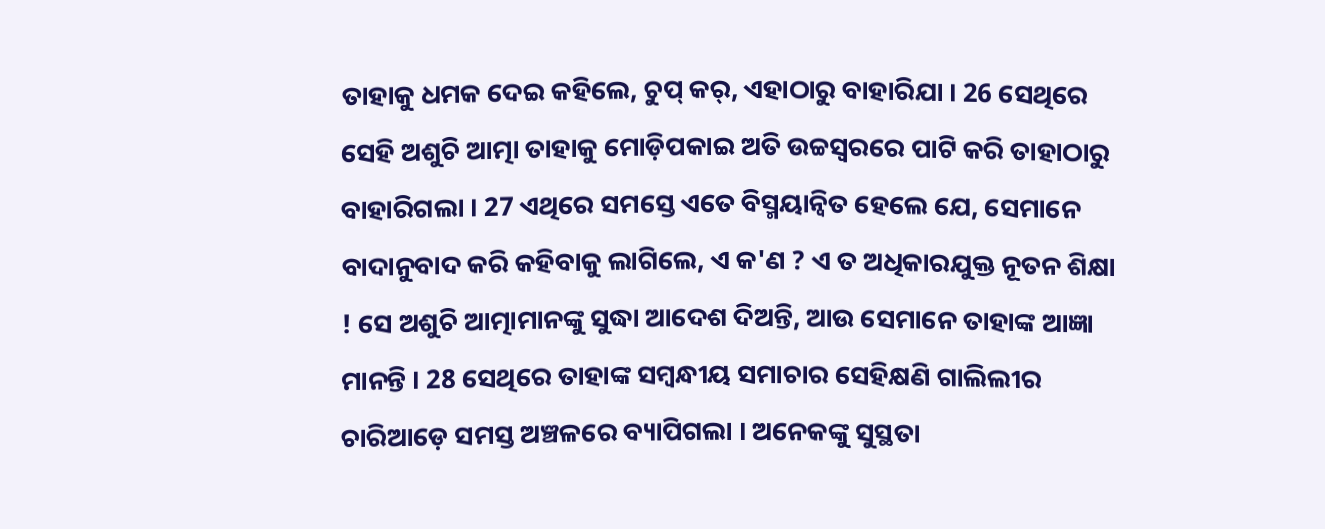ତାହାକୁ ଧମକ ଦେଇ କହିଲେ, ଚୁପ୍ କର୍, ଏହାଠାରୁ ବାହାରିଯା । 26 ସେଥିରେ ସେହି ଅଶୁଚି ଆତ୍ମା ତାହାକୁ ମୋଡ଼ିପକାଇ ଅତି ଉଚ୍ଚସ୍ୱରରେ ପାଟି କରି ତାହାଠାରୁ ବାହାରିଗଲା । 27 ଏଥିରେ ସମସ୍ତେ ଏତେ ବିସ୍ମୟାନ୍ୱିତ ହେଲେ ଯେ, ସେମାନେ ବାଦାନୁବାଦ କରି କହିବାକୁ ଲାଗିଲେ, ଏ କ'ଣ ? ଏ ତ ଅଧିକାରଯୁକ୍ତ ନୂତନ ଶିକ୍ଷା ! ସେ ଅଶୁଚି ଆତ୍ମାମାନଙ୍କୁ ସୁଦ୍ଧା ଆଦେଶ ଦିଅନ୍ତି, ଆଉ ସେମାନେ ତାହାଙ୍କ ଆଜ୍ଞା ମାନନ୍ତି । 28 ସେଥିରେ ତାହାଙ୍କ ସମ୍ବନ୍ଧୀୟ ସମାଚାର ସେହିକ୍ଷଣି ଗାଲିଲୀର ଚାରିଆଡ଼େ ସମସ୍ତ ଅଞ୍ଚଳରେ ବ୍ୟାପିଗଲା । ଅନେକଙ୍କୁ ସୁସ୍ଥତା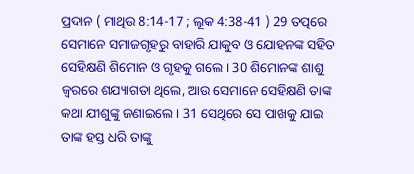ପ୍ରଦାନ ( ମାଥିଉ 8:14-17 ; ଲୂକ 4:38-41 ) 29 ତତ୍ପରେ ସେମାନେ ସମାଜଗୃହରୁ ବାହାରି ଯାକୁବ ଓ ଯୋହନଙ୍କ ସହିତ ସେହିକ୍ଷଣି ଶିମୋନ ଓ ଗୃହକୁ ଗଲେ । 30 ଶିମୋନଙ୍କ ଶାଶୁ ଜ୍ୱରରେ ଶଯ୍ୟାଗତା ଥିଲେ, ଆଉ ସେମାନେ ସେହିକ୍ଷଣି ତାଙ୍କ କଥା ଯୀଶୁଙ୍କୁ ଜଣାଇଲେ । 31 ସେଥିରେ ସେ ପାଖକୁ ଯାଇ ତାଙ୍କ ହସ୍ତ ଧରି ତାଙ୍କୁ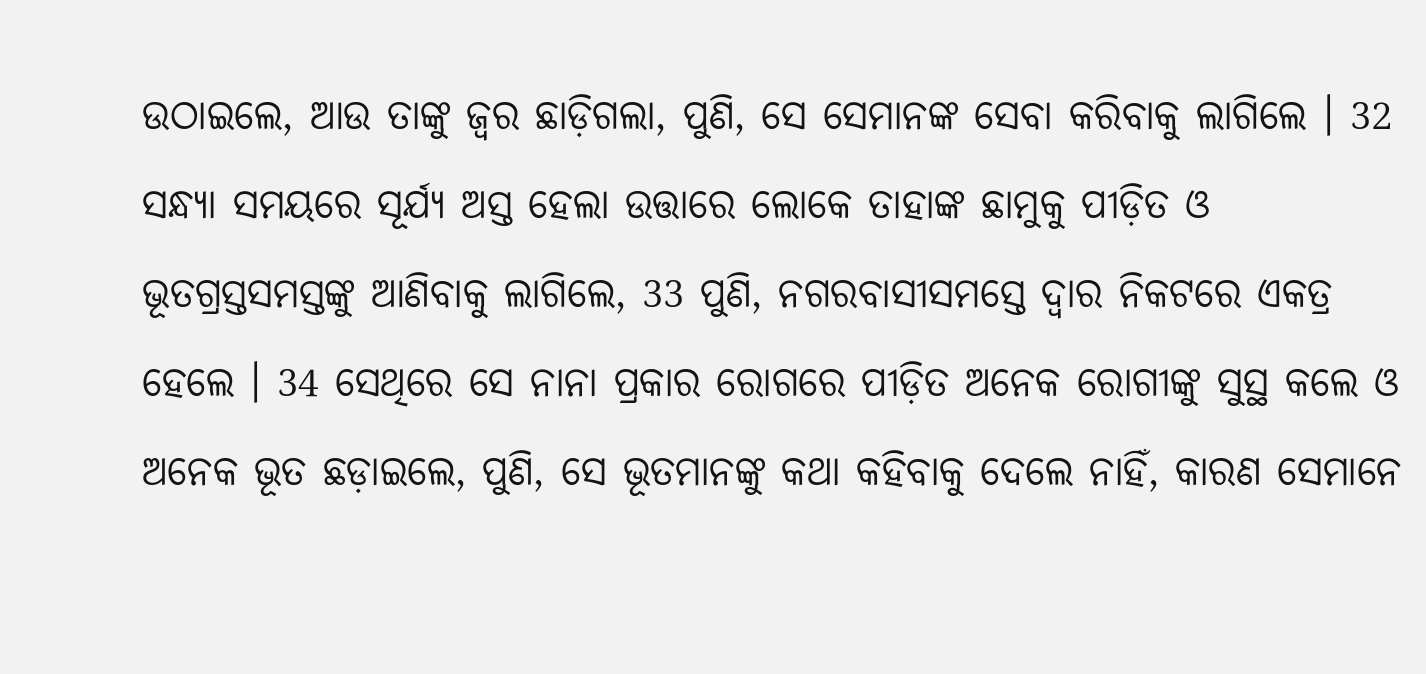ଉଠାଇଲେ, ଆଉ ତାଙ୍କୁ ଜ୍ୱର ଛାଡ଼ିଗଲା, ପୁଣି, ସେ ସେମାନଙ୍କ ସେବା କରିବାକୁ ଲାଗିଲେ । 32 ସନ୍ଧ୍ୟା ସମୟରେ ସୂର୍ଯ୍ୟ ଅସ୍ତ ହେଲା ଉତ୍ତାରେ ଲୋକେ ତାହାଙ୍କ ଛାମୁକୁ ପୀଡ଼ିତ ଓ ଭୂତଗ୍ରସ୍ତସମସ୍ତଙ୍କୁ ଆଣିବାକୁ ଲାଗିଲେ, 33 ପୁଣି, ନଗରବାସୀସମସ୍ତେ ଦ୍ୱାର ନିକଟରେ ଏକତ୍ର ହେଲେ । 34 ସେଥିରେ ସେ ନାନା ପ୍ରକାର ରୋଗରେ ପୀଡ଼ିତ ଅନେକ ରୋଗୀଙ୍କୁ ସୁସ୍ଥ କଲେ ଓ ଅନେକ ଭୂତ ଛଡ଼ାଇଲେ, ପୁଣି, ସେ ଭୂତମାନଙ୍କୁ କଥା କହିବାକୁ ଦେଲେ ନାହିଁ, କାରଣ ସେମାନେ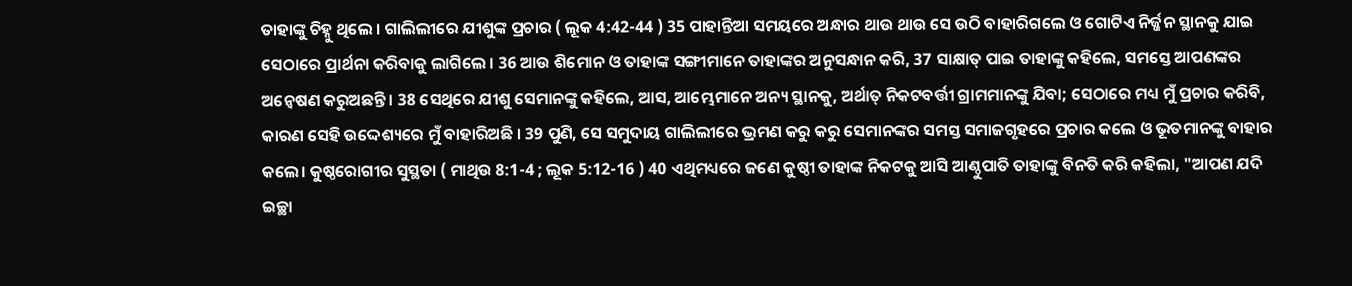ତାହାଙ୍କୁ ଚିହ୍ନୁ ଥିଲେ । ଗାଲିଲୀରେ ଯୀଶୁଙ୍କ ପ୍ରଚାର ( ଲୂକ 4:42-44 ) 35 ପାହାନ୍ତିଆ ସମୟରେ ଅନ୍ଧାର ଥାଉ ଥାଉ ସେ ଉଠି ବାହାରିଗଲେ ଓ ଗୋଟିଏ ନିର୍ଜ୍ଜନ ସ୍ଥାନକୁ ଯାଇ ସେଠାରେ ପ୍ରାର୍ଥନା କରିବାକୁ ଲାଗିଲେ । 36 ଆଉ ଶିମୋନ ଓ ତାହାଙ୍କ ସଙ୍ଗୀମାନେ ତାହାଙ୍କର ଅନୁସନ୍ଧାନ କରି, 37 ସାକ୍ଷାତ୍ ପାଇ ତାହାଙ୍କୁ କହିଲେ, ସମସ୍ତେ ଆପଣଙ୍କର ଅନ୍ୱେଷଣ କରୁଅଛନ୍ତି । 38 ସେଥିରେ ଯୀଶୁ ସେମାନଙ୍କୁ କହିଲେ, ଆସ, ଆମ୍ଭେମାନେ ଅନ୍ୟ ସ୍ଥାନକୁ, ଅର୍ଥାତ୍ ନିକଟବର୍ତ୍ତୀ ଗ୍ରାମମାନଙ୍କୁ ଯିବା; ସେଠାରେ ମଧ୍ୟ ମୁଁ ପ୍ରଚାର କରିବି, କାରଣ ସେହି ଉଦ୍ଦେଶ୍ୟରେ ମୁଁ ବାହାରିଅଛି । 39 ପୁଣି, ସେ ସମୁଦାୟ ଗାଲିଲୀରେ ଭ୍ରମଣ କରୁ କରୁ ସେମାନଙ୍କର ସମସ୍ତ ସମାଜଗୃହରେ ପ୍ରଚାର କଲେ ଓ ଭୂତମାନଙ୍କୁ ବାହାର କଲେ। କୁଷ୍ଠରୋଗୀର ସୁସ୍ଥତା ( ମାଥିଉ 8:1-4 ; ଲୂକ 5:12-16 ) 40 ଏଥିମଧ୍ୟରେ ଜଣେ କୁଷ୍ଠୀ ତାହାଙ୍କ ନିକଟକୁ ଆସି ଆଣ୍ଠୁପାତି ତାହାଙ୍କୁ ବିନତି କରି କହିଲା, "ଆପଣ ଯଦି ଇଚ୍ଛା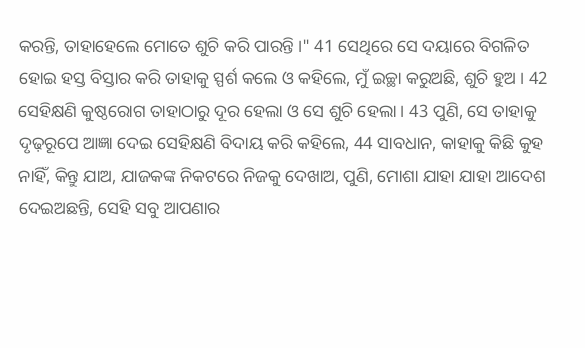କରନ୍ତି, ତାହାହେଲେ ମୋତେ ଶୁଚି କରି ପାରନ୍ତି ।" 41 ସେଥିରେ ସେ ଦୟାରେ ବିଗଳିତ ହୋଇ ହସ୍ତ ବିସ୍ତାର କରି ତାହାକୁ ସ୍ପର୍ଶ କଲେ ଓ କହିଲେ, ମୁଁ ଇଚ୍ଛା କରୁଅଛି, ଶୁଚି ହୁଅ । 42 ସେହିକ୍ଷଣି କୁଷ୍ଠରୋଗ ତାହାଠାରୁ ଦୂର ହେଲା ଓ ସେ ଶୁଚି ହେଲା । 43 ପୁଣି, ସେ ତାହାକୁ ଦୃଢ଼ରୂପେ ଆଜ୍ଞା ଦେଇ ସେହିକ୍ଷଣି ବିଦାୟ କରି କହିଲେ, 44 ସାବଧାନ, କାହାକୁ କିଛି କୁହ ନାହିଁ, କିନ୍ତୁ ଯାଅ, ଯାଜକଙ୍କ ନିକଟରେ ନିଜକୁ ଦେଖାଅ, ପୁଣି, ମୋଶା ଯାହା ଯାହା ଆଦେଶ ଦେଇଅଛନ୍ତି, ସେହି ସବୁ ଆପଣାର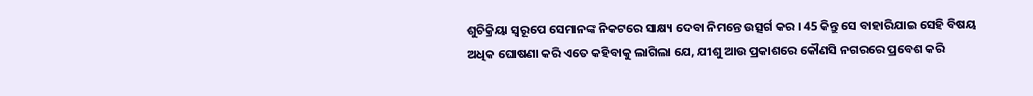ଶୁଚିକ୍ରିୟା ସ୍ୱରୂପେ ସେମାନଙ୍କ ନିକଟରେ ସାକ୍ଷ୍ୟ ଦେବା ନିମନ୍ତେ ଉତ୍ସର୍ଗ କର । 45 କିନ୍ତୁ ସେ ବାହାରିଯାଇ ସେହି ବିଷୟ ଅଧିକ ଘୋଷଣା କରି ଏତେ କହିବାକୁ ଲାଗିଲା ଯେ, ଯୀଶୁ ଆଉ ପ୍ରକାଶରେ କୌଣସି ନଗରରେ ପ୍ରବେଶ କରି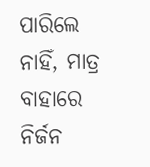ପାରିଲେ ନାହିଁ, ମାତ୍ର ବାହାରେ ନିର୍ଜନ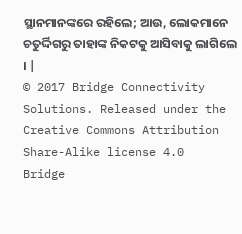ସ୍ଥାନମାନଙ୍କରେ ରହିଲେ; ଆଉ, ଲୋକମାନେ ଚତୁର୍ଦ୍ଦିଗରୁ ତାହାଙ୍କ ନିକଟକୁ ଆସିବାକୁ ଲାଗିଲେ । |
© 2017 Bridge Connectivity Solutions. Released under the Creative Commons Attribution Share-Alike license 4.0
Bridge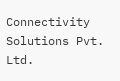Connectivity Solutions Pvt. Ltd.